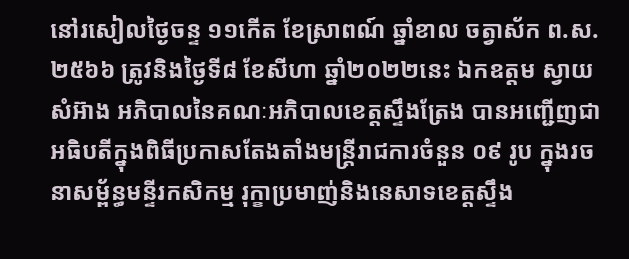នៅរសៀលថ្ងៃចន្ទ ១១កើត ខែស្រាពណ៍ ឆ្នាំខាល ចត្វាស័ក ព.ស.២៥៦៦ ត្រូវនិងថ្ងៃទី៨ ខែសីហា ឆ្នាំ២០២២នេះ ឯកឧត្តម ស្វាយ សំអ៊ាង អភិបាលនៃគណៈអភិបាលខេត្តស្ទឹងត្រែង បានអញ្ជើញជាអធិបតីក្នុងពិធីប្រកាសតែងតាំងមន្ត្រីរាជការចំនួន ០៩ រូប ក្នុងរចនាសម្ព័ន្ធមន្ទីរកសិកម្ម រុក្ខាប្រមាញ់និងនេសាទខេត្តស្ទឹង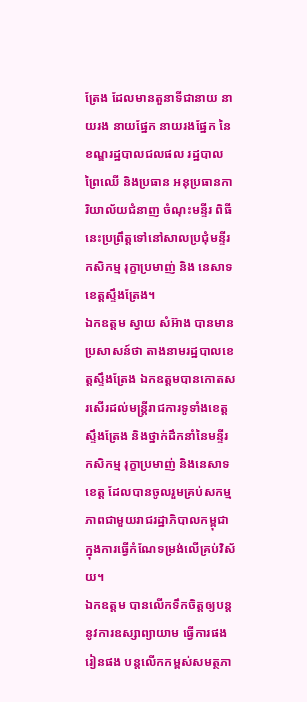ត្រែង ដែលមានតួនាទីជានាយ នាយរង នាយផ្នែក នាយរងផ្នែក នៃខណ្ឌរដ្ឋបាលជលផល រដ្ឋបាលព្រៃឈើ និងប្រធាន អនុប្រធានការិយាល័យជំនាញ ចំណុះមន្ទីរ ពិធីនេះប្រព្រឹត្តទៅនៅសាលប្រជុំមន្ទីរកសិកម្ម រុក្ខាប្រមាញ់ និង នេសាទខេត្តស្ទឹងត្រែង។
ឯកឧត្តម ស្វាយ សំអ៊ាង បានមានប្រសាសន៍ថា តាងនាមរដ្ឋបាលខេត្តស្ទឹងត្រែង ឯកឧត្តមបានកោតសរសើរដល់មន្ត្រីរាជការទូទាំងខេត្តស្ទឹងត្រែង និងថ្នាក់ដឹកនាំនៃមន្ទីរកសិកម្ម រុក្ខាប្រមាញ់ និងនេសាទខេត្ត ដែលបានចូលរួមគ្រប់សកម្មភាពជាមួយរាជរដ្ឋាភិបាលកម្ពុជា ក្នុងការធ្វើកំណែទម្រង់លើគ្រប់វិស័យ។
ឯកឧត្តម បានលើកទឹកចិត្តឲ្យបន្តនូវការឧស្សាព្យាយាម ធ្វើការផង រៀនផង បន្តលើកកម្ពស់សមត្ថភា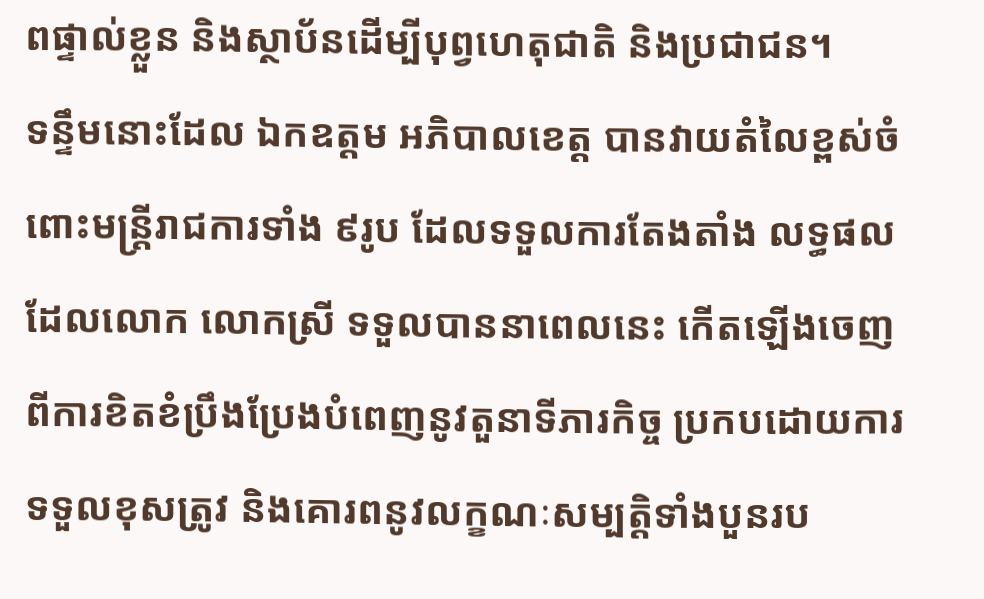ពផ្ទាល់ខ្លួន និងស្ថាប័នដើម្បីបុព្វហេតុជាតិ និងប្រជាជន។
ទន្ទឹមនោះដែល ឯកឧត្តម អភិបាលខេត្ត បានវាយតំលៃខ្ពស់ចំពោះមន្ត្រីរាជការទាំង ៩រូប ដែលទទួលការតែងតាំង លទ្ធផលដែលលោក លោកស្រី ទទួលបាននាពេលនេះ កើតឡើងចេញពីការខិតខំប្រឹងប្រែងបំពេញនូវតួនាទីភារកិច្ច ប្រកបដោយការទទួលខុសត្រូវ និងគោរពនូវលក្ខណៈសម្បត្តិទាំងបួនរប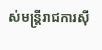ស់មន្ត្រីរាជការស៊ី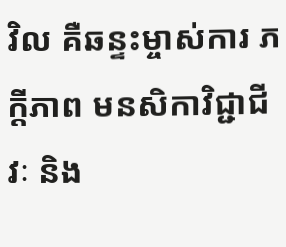វិល គឺឆន្ទះម្ចាស់ការ ភក្តីភាព មនសិកាវិជ្ជាជីវៈ និង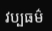វប្បធម៌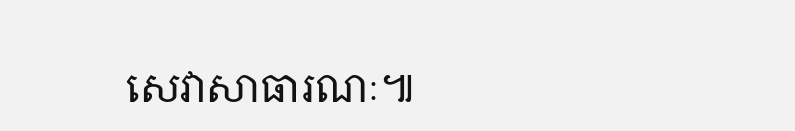សេវាសាធារណៈ៕